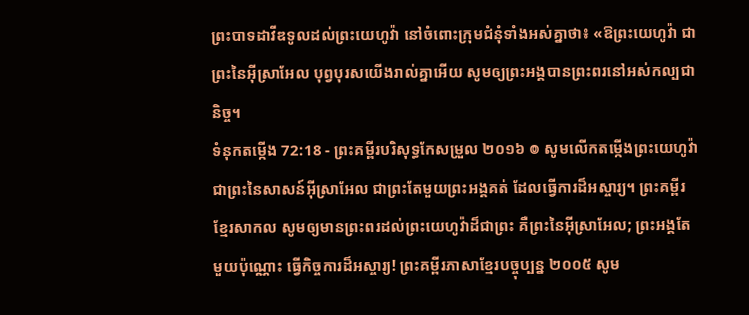ព្រះបាទដាវីឌទូលដល់ព្រះយេហូវ៉ា នៅចំពោះក្រុមជំនុំទាំងអស់គ្នាថា៖ «ឱព្រះយេហូវ៉ា ជាព្រះនៃអ៊ីស្រាអែល បុព្វបុរសយើងរាល់គ្នាអើយ សូមឲ្យព្រះអង្គបានព្រះពរនៅអស់កល្បជានិច្ច។
ទំនុកតម្កើង 72:18 - ព្រះគម្ពីរបរិសុទ្ធកែសម្រួល ២០១៦ ៙ សូមលើកតម្កើងព្រះយេហូវ៉ា ជាព្រះនៃសាសន៍អ៊ីស្រាអែល ជាព្រះតែមួយព្រះអង្គគត់ ដែលធ្វើការដ៏អស្ចារ្យ។ ព្រះគម្ពីរខ្មែរសាកល សូមឲ្យមានព្រះពរដល់ព្រះយេហូវ៉ាដ៏ជាព្រះ គឺព្រះនៃអ៊ីស្រាអែល; ព្រះអង្គតែមួយប៉ុណ្ណោះ ធ្វើកិច្ចការដ៏អស្ចារ្យ! ព្រះគម្ពីរភាសាខ្មែរបច្ចុប្បន្ន ២០០៥ សូម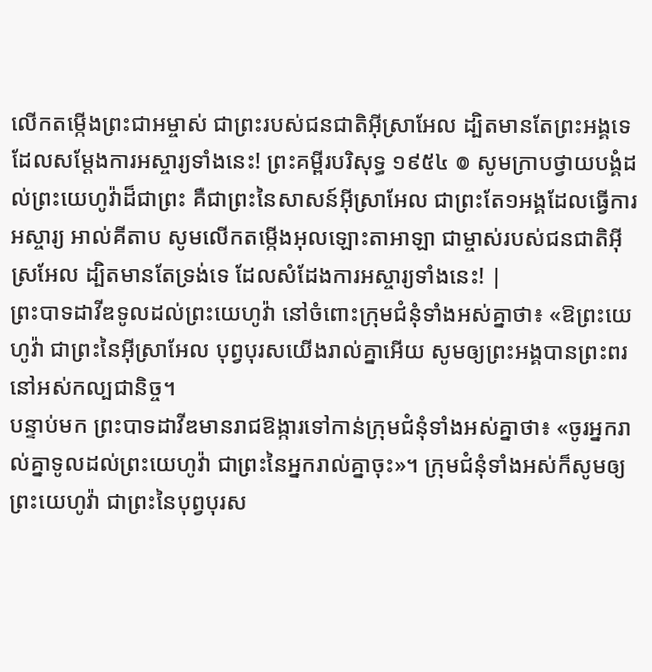លើកតម្កើងព្រះជាអម្ចាស់ ជាព្រះរបស់ជនជាតិអ៊ីស្រាអែល ដ្បិតមានតែព្រះអង្គទេ ដែលសម្តែងការអស្ចារ្យទាំងនេះ! ព្រះគម្ពីរបរិសុទ្ធ ១៩៥៤ ៙ សូមក្រាបថ្វាយបង្គំដល់ព្រះយេហូវ៉ាដ៏ជាព្រះ គឺជាព្រះនៃសាសន៍អ៊ីស្រាអែល ជាព្រះតែ១អង្គដែលធ្វើការអស្ចារ្យ អាល់គីតាប សូមលើកតម្កើងអុលឡោះតាអាឡា ជាម្ចាស់របស់ជនជាតិអ៊ីស្រអែល ដ្បិតមានតែទ្រង់ទេ ដែលសំដែងការអស្ចារ្យទាំងនេះ! |
ព្រះបាទដាវីឌទូលដល់ព្រះយេហូវ៉ា នៅចំពោះក្រុមជំនុំទាំងអស់គ្នាថា៖ «ឱព្រះយេហូវ៉ា ជាព្រះនៃអ៊ីស្រាអែល បុព្វបុរសយើងរាល់គ្នាអើយ សូមឲ្យព្រះអង្គបានព្រះពរនៅអស់កល្បជានិច្ច។
បន្ទាប់មក ព្រះបាទដាវីឌមានរាជឱង្ការទៅកាន់ក្រុមជំនុំទាំងអស់គ្នាថា៖ «ចូរអ្នករាល់គ្នាទូលដល់ព្រះយេហូវ៉ា ជាព្រះនៃអ្នករាល់គ្នាចុះ»។ ក្រុមជំនុំទាំងអស់ក៏សូមឲ្យព្រះយេហូវ៉ា ជាព្រះនៃបុព្វបុរស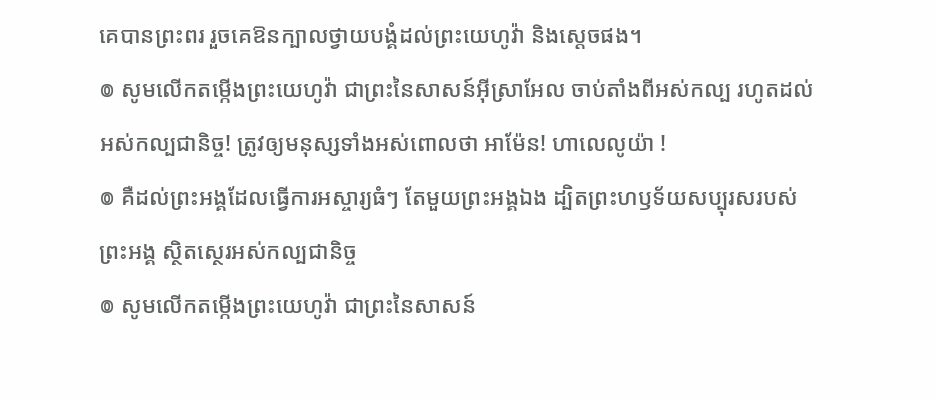គេបានព្រះពរ រួចគេឱនក្បាលថ្វាយបង្គំដល់ព្រះយេហូវ៉ា និងស្តេចផង។
៙ សូមលើកតម្កើងព្រះយេហូវ៉ា ជាព្រះនៃសាសន៍អ៊ីស្រាអែល ចាប់តាំងពីអស់កល្ប រហូតដល់អស់កល្បជានិច្ច! ត្រូវឲ្យមនុស្សទាំងអស់ពោលថា អាម៉ែន! ហាលេលូយ៉ា !
៙ គឺដល់ព្រះអង្គដែលធ្វើការអស្ចារ្យធំៗ តែមួយព្រះអង្គឯង ដ្បិតព្រះហឫទ័យសប្បុរសរបស់ព្រះអង្គ ស្ថិតស្ថេរអស់កល្បជានិច្ច
៙ សូមលើកតម្កើងព្រះយេហូវ៉ា ជាព្រះនៃសាសន៍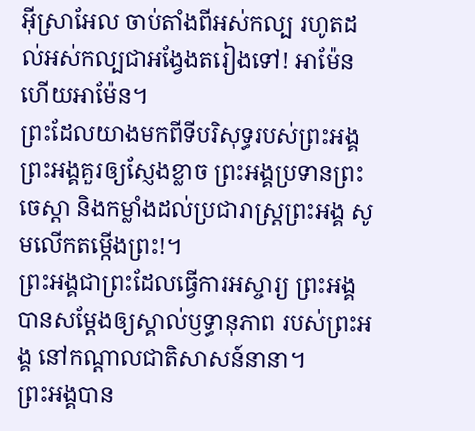អ៊ីស្រាអែល ចាប់តាំងពីអស់កល្ប រហូតដល់អស់កល្បជាអង្វែងតរៀងទៅ! អាម៉ែន ហើយអាម៉ែន។
ព្រះដែលយាងមកពីទីបរិសុទ្ធរបស់ព្រះអង្គ ព្រះអង្គគួរឲ្យស្ញែងខ្លាច ព្រះអង្គប្រទានព្រះចេស្ដា និងកម្លាំងដល់ប្រជារាស្ត្រព្រះអង្គ សូមលើកតម្កើងព្រះ!។
ព្រះអង្គជាព្រះដែលធ្វើការអស្ចារ្យ ព្រះអង្គបានសម្ដែងឲ្យស្គាល់ឫទ្ធានុភាព របស់ព្រះអង្គ នៅកណ្ដាលជាតិសាសន៍នានា។
ព្រះអង្គបាន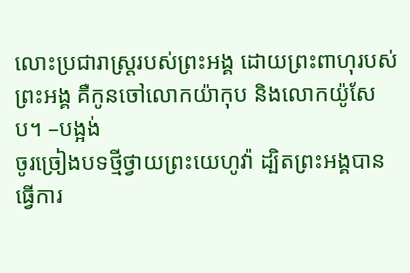លោះប្រជារាស្ត្ររបស់ព្រះអង្គ ដោយព្រះពាហុរបស់ព្រះអង្គ គឺកូនចៅលោកយ៉ាកុប និងលោកយ៉ូសែប។ –បង្អង់
ចូរច្រៀងបទថ្មីថ្វាយព្រះយេហូវ៉ា ដ្បិតព្រះអង្គបានធ្វើការ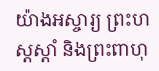យ៉ាងអស្ចារ្យ ព្រះហស្តស្តាំ និងព្រះពាហុ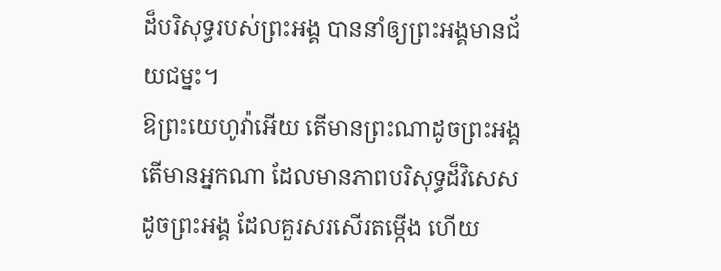ដ៏បរិសុទ្ធរបស់ព្រះអង្គ បាននាំឲ្យព្រះអង្គមានជ័យជម្នះ។
ឱព្រះយេហូវ៉ាអើយ តើមានព្រះណាដូចព្រះអង្គ តើមានអ្នកណា ដែលមានភាពបរិសុទ្ធដ៏វិសេសដូចព្រះអង្គ ដែលគួរសរសើរតម្កើង ហើយ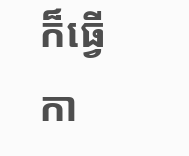ក៏ធ្វើកា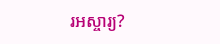រអស្ចារ្យ?